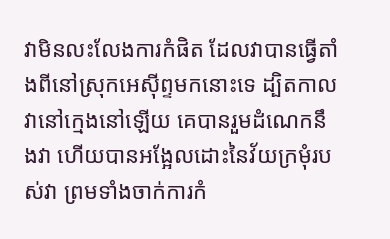វាមិនលះលែងការកំផិត ដែលវាបានធ្វើតាំងពីនៅស្រុកអេស៊ីព្ទមកនោះទេ ដ្បិតកាលវានៅក្មេងនៅឡើយ គេបានរួមដំណេកនឹងវា ហើយបានអង្អែលដោះនៃវ័យក្រមុំរបស់វា ព្រមទាំងចាក់ការកំ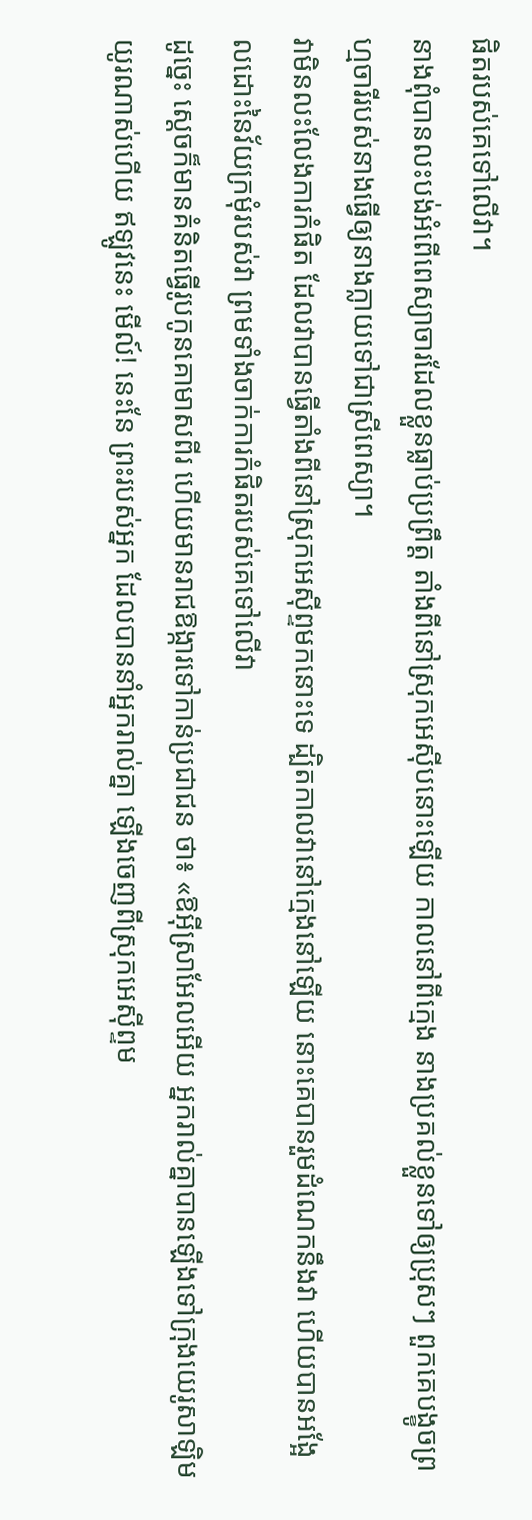ផិតរបស់គេទៅលើវា។
នាងពុំបានលះបង់អំពើពេស្យាចារដែលខ្លួនធ្លាប់ប្រព្រឹត្ត តាំងពីនៅស្រុកអេស៊ីបនោះឡើយ កាលនៅពីក្មេង នាងប្រគល់ខ្លួនទៅឲ្យប្រុសៗ ពួកគេបង្ខូចព្រហ្មចារីរបស់នាងធ្វើឲ្យនាងក្លាយទៅជាស្រីពេស្យា។
វាមិនលះលែងការកំផិត ដែលវាបានធ្វើតាំងពីនៅស្រុកអេស៊ីព្ទមកនោះទេ ដ្បិតកាលវានៅក្មេងនៅឡើយ នោះគេបានរួមដំណេកនឹងវា ហើយបានអង្អែលដោះនៃវ័យក្រមុំរបស់វា ព្រមទាំងចាក់ការកំផិតរបស់គេទៅលើវា
ដូច្នេះ ស្ដេចក៏មានគំនិតធ្វើរូបកូនគោមាសពីរ ហើយមានរាជឱង្ការទៅកាន់ប្រជាជន ថា៖ «ឱអ៊ីស្រាអែលអើយ អ្នករាល់គ្នាបានឡើងទៅក្រុងយេរូសាឡិមយូរណាស់ហើយ ឥឡូវនេះ មើល៍! នេះនែ ព្រះរបស់អ្នក ដែលបាននាំអ្នករាល់គ្នា ឡើងចេញពីស្រុកអេស៊ីព្ទម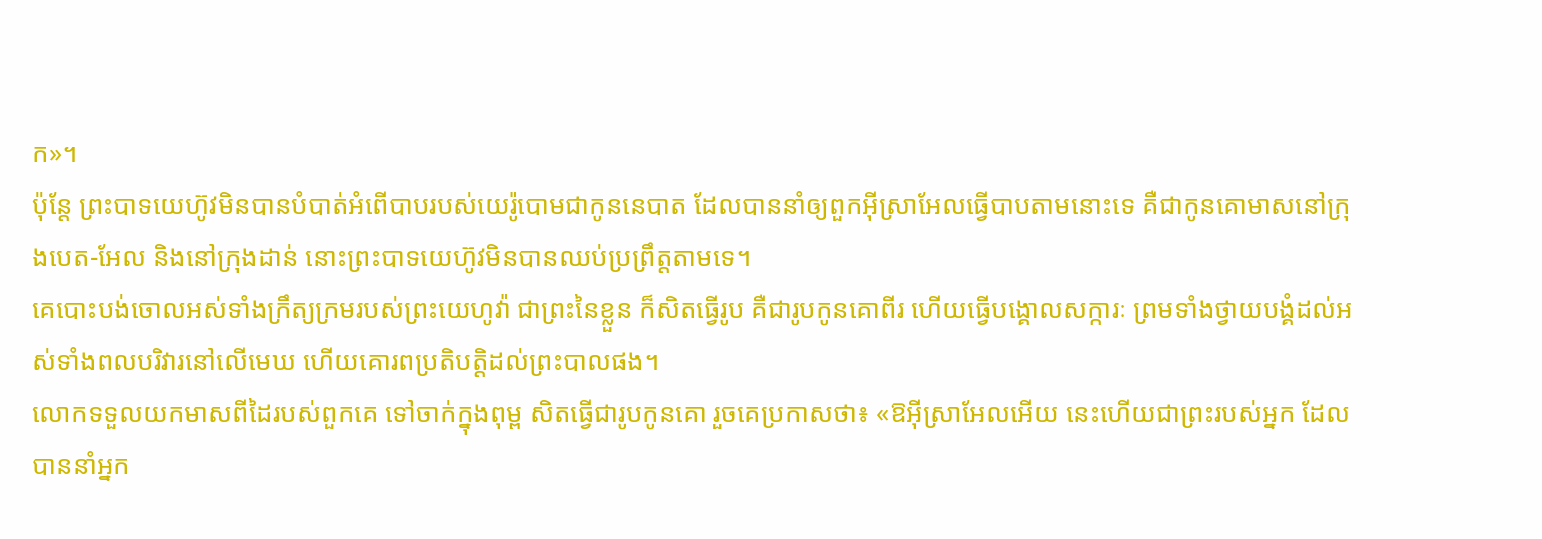ក»។
ប៉ុន្តែ ព្រះបាទយេហ៊ូវមិនបានបំបាត់អំពើបាបរបស់យេរ៉ូបោមជាកូននេបាត ដែលបាននាំឲ្យពួកអ៊ីស្រាអែលធ្វើបាបតាមនោះទេ គឺជាកូនគោមាសនៅក្រុងបេត-អែល និងនៅក្រុងដាន់ នោះព្រះបាទយេហ៊ូវមិនបានឈប់ប្រព្រឹត្តតាមទេ។
គេបោះបង់ចោលអស់ទាំងក្រឹត្យក្រមរបស់ព្រះយេហូវ៉ា ជាព្រះនៃខ្លួន ក៏សិតធ្វើរូប គឺជារូបកូនគោពីរ ហើយធ្វើបង្គោលសក្ការៈ ព្រមទាំងថ្វាយបង្គំដល់អស់ទាំងពលបរិវារនៅលើមេឃ ហើយគោរពប្រតិបត្តិដល់ព្រះបាលផង។
លោកទទួលយកមាសពីដៃរបស់ពួកគេ ទៅចាក់ក្នុងពុម្ព សិតធ្វើជារូបកូនគោ រួចគេប្រកាសថា៖ «ឱអ៊ីស្រាអែលអើយ នេះហើយជាព្រះរបស់អ្នក ដែលបាននាំអ្នក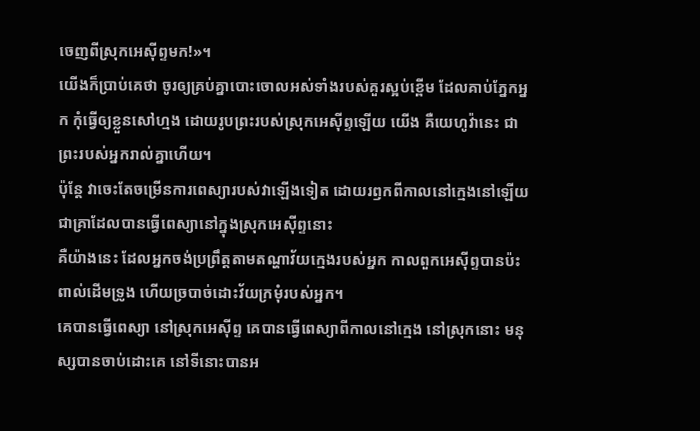ចេញពីស្រុកអេស៊ីព្ទមក!»។
យើងក៏ប្រាប់គេថា ចូរឲ្យគ្រប់គ្នាបោះចោលអស់ទាំងរបស់គួរស្អប់ខ្ពើម ដែលគាប់ភ្នែកអ្នក កុំធ្វើឲ្យខ្លួនសៅហ្មង ដោយរូបព្រះរបស់ស្រុកអេស៊ីព្ទឡើយ យើង គឺយេហូវ៉ានេះ ជាព្រះរបស់អ្នករាល់គ្នាហើយ។
ប៉ុន្តែ វាចេះតែចម្រើនការពេស្យារបស់វាឡើងទៀត ដោយរឭកពីកាលនៅក្មេងនៅឡើយ ជាគ្រាដែលបានធ្វើពេស្យានៅក្នុងស្រុកអេស៊ីព្ទនោះ
គឺយ៉ាងនេះ ដែលអ្នកចង់ប្រព្រឹត្តតាមតណ្ហាវ័យក្មេងរបស់អ្នក កាលពួកអេស៊ីព្ទបានប៉ះពាល់ដើមទ្រូង ហើយច្របាច់ដោះវ័យក្រមុំរបស់អ្នក។
គេបានធ្វើពេស្យា នៅស្រុកអេស៊ីព្ទ គេបានធ្វើពេស្យាពីកាលនៅក្មេង នៅស្រុកនោះ មនុស្សបានចាប់ដោះគេ នៅទីនោះបានអ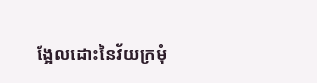ង្អែលដោះនៃវ័យក្រមុំ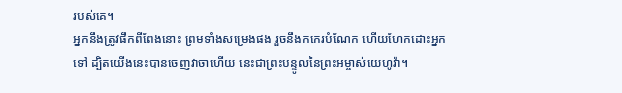របស់គេ។
អ្នកនឹងត្រូវផឹកពីពែងនោះ ព្រមទាំងសម្រេងផង រួចនឹងកកេរបំណែក ហើយហែកដោះអ្នកទៅ ដ្បិតយើងនេះបានចេញវាចាហើយ នេះជាព្រះបន្ទូលនៃព្រះអម្ចាស់យេហូវ៉ា។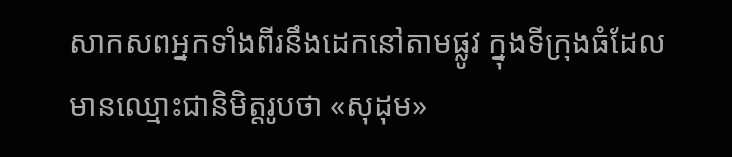សាកសពអ្នកទាំងពីរនឹងដេកនៅតាមផ្លូវ ក្នុងទីក្រុងធំដែលមានឈ្មោះជានិមិត្តរូបថា «សុដុម»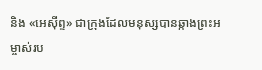និង «អេស៊ីព្ទ» ជាក្រុងដែលមនុស្សបានឆ្កាងព្រះអម្ចាស់រប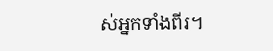ស់អ្នកទាំងពីរ។